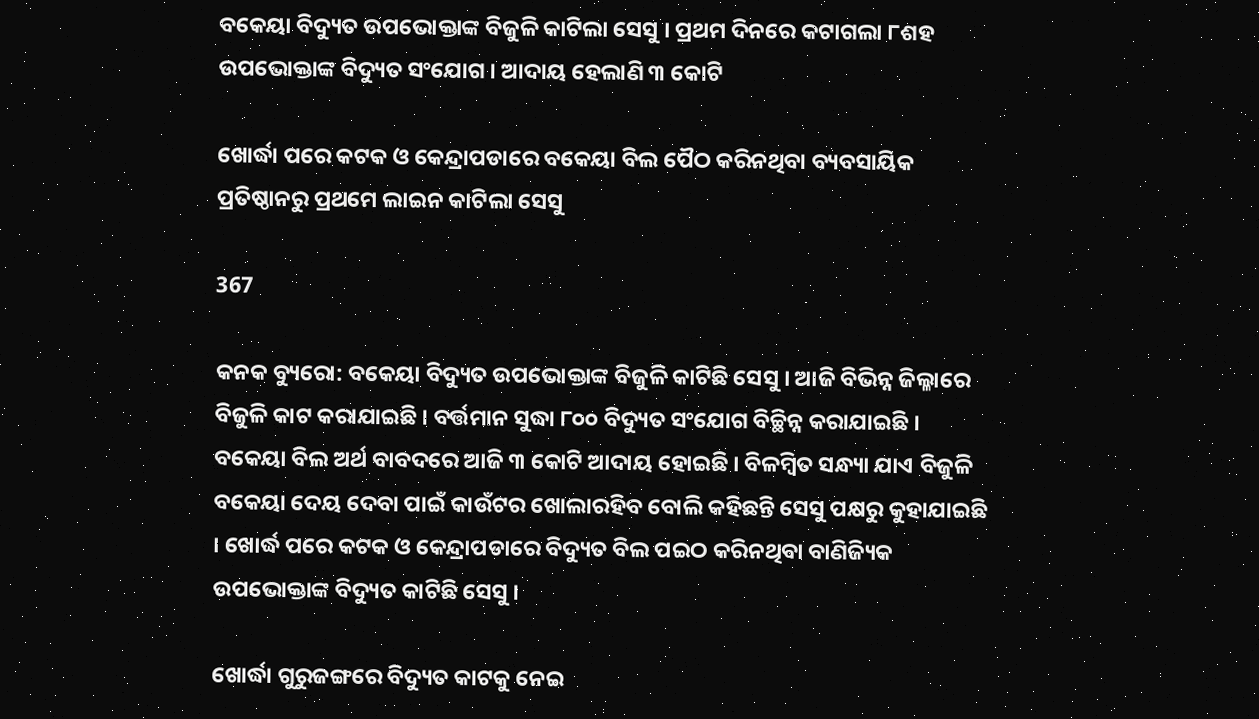ବକେୟା ବିଦ୍ୟୁତ ଉପଭୋକ୍ତାଙ୍କ ବିଜୁଳି କାଟିଲା ସେସୁ । ପ୍ରଥମ ଦିନରେ କଟାଗଲା ୮ଶହ ଉପଭୋକ୍ତାଙ୍କ ବିଦ୍ୟୁତ ସଂଯୋଗ । ଆଦାୟ ହେଲାଣି ୩ କୋଟି

ଖୋର୍ଦ୍ଧା ପରେ କଟକ ଓ କେନ୍ଦ୍ରାପଡାରେ ବକେୟା ବିଲ ପୈଠ କରିନଥିବା ବ୍ୟବସାୟିକ ପ୍ରତିଷ୍ଠାନରୁ ପ୍ରଥମେ ଲାଇନ କାଟିଲା ସେସୁ

367

କନକ ବ୍ୟୁରୋ: ବକେୟା ବିଦ୍ୟୁତ ଉପଭୋକ୍ତାଙ୍କ ବିଜୁଳି କାଟିଛି ସେସୁ । ଆଜି ବିଭିନ୍ନ ଜିଲ୍ଳାରେ ବିଜୁଳି କାଟ କରାଯାଇଛି । ବର୍ତ୍ତମାନ ସୁଦ୍ଧା ୮୦୦ ବିଦ୍ୟୁତ ସଂଯୋଗ ବିଚ୍ଛିନ୍ନ କରାଯାଇଛି । ବକେୟା ବିଲ ଅର୍ଥ ବାବଦରେ ଆଜି ୩ କୋଟି ଆଦାୟ ହୋଇଛି । ବିଳମ୍ବିତ ସନ୍ଧ୍ୟା ଯାଏ ବିଜୁଳି ବକେୟା ଦେୟ ଦେବା ପାଇଁ କାଉଁଟର ଖୋଲାରହିବ ବୋଲି କହିଛନ୍ତି ସେସୁ ପକ୍ଷରୁ କୁହାଯାଇଛି । ଖୋର୍ଦ୍ଧ ପରେ କଟକ ଓ କେନ୍ଦ୍ରାପଡାରେ ବିଦ୍ୟୁତ ବିଲ ପଇଠ କରିନଥିବା ବାଣିଜ୍ୟିକ ଉପଭୋକ୍ତାଙ୍କ ବିଦ୍ୟୁତ କାଟିଛି ସେସୁ ।

ଖୋର୍ଦ୍ଧା ଗୁରୁଜଙ୍ଗରେ ବିଦ୍ୟୁତ କାଟକୁ ନେଇ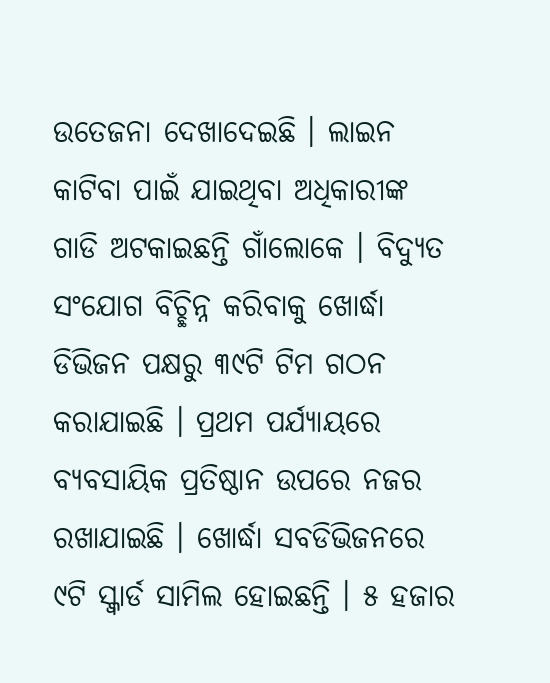ଉତେଜନା ଦେଖାଦେଇଛି । ଲାଇନ କାଟିବା ପାଇଁ ଯାଇଥିବା ଅଧିକାରୀଙ୍କ ଗାଡି ଅଟକାଇଛନ୍ତି ଗାଁଲୋକେ । ବିଦ୍ୟୁତ ସଂଯୋଗ ବିଚ୍ଛିନ୍ନ କରିବାକୁ ଖୋର୍ଦ୍ଧା ଡିଭିଜନ ପକ୍ଷରୁ ୩୯ଟି ଟିମ ଗଠନ କରାଯାଇଛି । ପ୍ରଥମ ପର୍ଯ୍ୟାୟରେ ବ୍ୟବସାୟିକ ପ୍ରତିଷ୍ଠାନ ଉପରେ ନଜର ରଖାଯାଇଛି । ଖୋର୍ଦ୍ଧା ସବଡିଭିଜନରେ ୯ଟି ସ୍କ୍ୱାର୍ଡ ସାମିଲ ହୋଇଛନ୍ତି । ୫ ହଜାର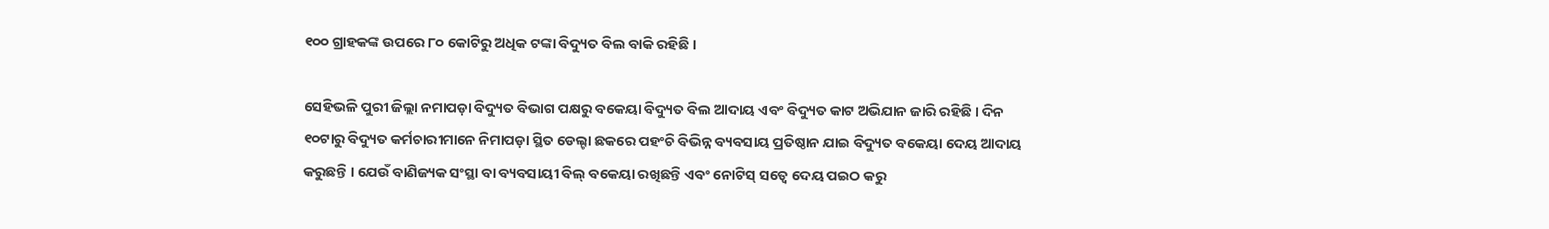୧୦୦ ଗ୍ରାହକଙ୍କ ଉପରେ ୮୦ କୋଟିରୁ ଅଧିକ ଟଙ୍କା ବିଦ୍ୟୁତ ବିଲ ବାକି ରହିଛି ।

ସେହିଭଳି ପୁରୀ ଜିଲ୍ଲା ନମାପଡ଼ା ବିଦ୍ୟୁତ ବିଭାଗ ପକ୍ଷରୁ ବକେୟା ବିଦ୍ୟୁତ ବିଲ ଆଦାୟ ଏବଂ ବିଦ୍ୟୁତ କାଟ ଅଭିଯାନ ଜାରି ରହିଛି । ଦିନ ୧୦ଟାରୁ ବିଦ୍ୟୁତ କର୍ମଚାରୀମାନେ ନିମାପଡ଼ା ସ୍ଥିତ ଡେଲ୍ଟା ଛକରେ ପହଂଚି ବିଭିନ୍ନ ବ୍ୟବସାୟ ପ୍ରତିଷ୍ଠାନ ଯାଇ ବିଦ୍ୟୁତ ବକେୟା ଦେୟ ଆଦାୟ କରୁଛନ୍ତି । ଯେଉଁ ବାଣିଜ୍ୟକ ସଂସ୍ଥା ବା ବ୍ୟବସାୟୀ ବିଲ୍ ବକେୟା ରଖିଛନ୍ତି ଏବଂ ନୋଟିସ୍ ସତ୍ୱେ ଦେୟ ପଇଠ କରୁ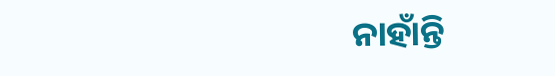ନାହାଁନ୍ତି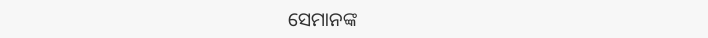ସେମାନଙ୍କ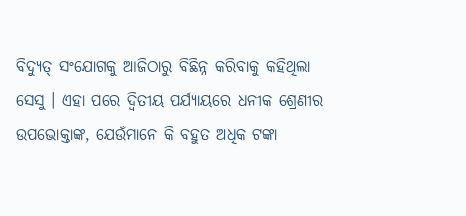ବିଦ୍ୟୁତ୍ ସଂଯୋଗକୁ ଆଜିଠାରୁ ବିଛିନ୍ନ କରିବାକୁ କହିଥିଲା ସେସୁ । ଏହା ପରେ ଦ୍ୱିତୀୟ ପର୍ଯ୍ୟାୟରେ ଧନୀକ ଶ୍ରେଣୀର ଉପଭୋକ୍ତାଙ୍କ, ଯେଉଁମାନେ କି ବହୁତ ଅଧିକ ଟଙ୍କା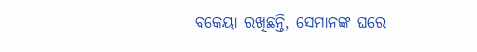ବକେୟା ରଖିଛନ୍ତି, ସେମାନଙ୍କ ଘରେ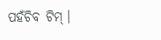ପହଁଚିବ ଟିମ୍ ।